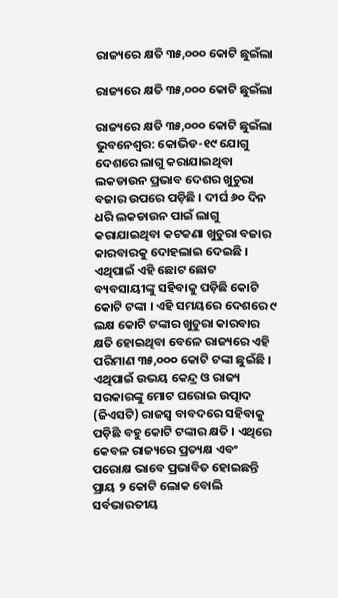ରାଜ୍ୟରେ କ୍ଷତି ୩୫,୦୦୦ କୋଟି ଛୁଇଁଲା

ରାଜ୍ୟରେ କ୍ଷତି ୩୫,୦୦୦ କୋଟି ଛୁଇଁଲା

ରାଜ୍ୟରେ କ୍ଷତି ୩୫,୦୦୦ କୋଟି ଛୁଇଁଲା
ଭୁବନେଶ୍ୱର: କୋଭିଡ-୧୯ ଯୋଗୁ ଦେଶରେ ଲାଗୁ କରାଯାଇଥିବା ଲକଡାଉନ ପ୍ରଭାବ ଦେଶର ଖୁଚୁରା ବଜାର ଉପରେ ପଡ଼ିଛି । ଦୀର୍ଘ ୬୦ ଦିନ ଧରି ଲକଡାଉନ ପାଇଁ ଲାଗୁ କରାଯାଇଥିବା କଟକଣା ଖୁଚୁରା ବଜାର କାରବାରକୁ ଦୋହଲାଇ ଦେଇଛି । ଏଥିପାଇଁ ଏହି ଛୋଟ ଛୋଟ ବ୍ୟବସାୟୀଙ୍କୁ ସହିବାକୁ ପଡ଼ିଛି କୋଟି କୋଟି ଟଙ୍କା । ଏହି ସମୟରେ ଦେଶରେ ୯ ଲକ୍ଷ କୋଟି ଟଙ୍କାର ଖୁଚୁରା କାରବାର କ୍ଷତି ହୋଇଥିବା ବେଳେ ରାଜ୍ୟରେ ଏହି ପରିମାଣ ୩୫,୦୦୦ କୋଟି ଟଙ୍କା ଛୁଇଁଛି । ଏଥିପାଇଁ ଉଭୟ କେନ୍ଦ୍ର ଓ ରାଜ୍ୟ ସରକାରଙ୍କୁ ମୋଟ ଘରୋଇ ଉତ୍ପାଦ (ଜିଏସଟି) ରାଜସ୍ୱ ବାବଦରେ ସହିବାକୁ ପଡ଼ିଛି ବହୁ କୋଟି ଟଙ୍କାର କ୍ଷତି । ଏଥିରେ କେବଳ ରାଜ୍ୟରେ ପ୍ରତ୍ୟକ୍ଷ ଏବଂ ପରୋକ୍ଷ ଭାବେ ପ୍ରଭାବିତ ହୋଇଛନ୍ତି ପ୍ରାୟ ୨ କୋଟି ଲୋକ ବୋଲି ସର୍ବଭାରତୀୟ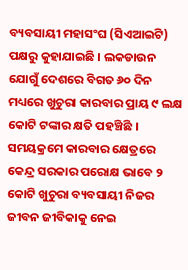ବ୍ୟବସାୟୀ ମହାସଂଘ (ସିଏଆଇଟି) ପକ୍ଷରୁ କୁହାଯାଇଛି । ଲକଡାଉନ ଯୋଗୁଁ ଦେଶରେ ବିଗତ ୬୦ ଦିନ ମଧ୍ୟରେ ଖୁଚୁରା କାରବାର ପ୍ରାୟ ୯ ଲକ୍ଷ କୋଟି ଟଙ୍କାର କ୍ଷତି ପହଞ୍ଚିଛି । ସମୟକ୍ରମେ କାରବାର କ୍ଷେତ୍ରରେ କେନ୍ଦ୍ର ସରକାର ପରୋକ୍ଷ ଭାବେ ୨ କୋଟି ଖୁଚୁରା ବ୍ୟବସାୟୀ ନିଜର ଜୀବନ ଜୀବିକାକୁ ନେଇ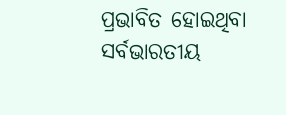ପ୍ରଭାବିତ ହୋଇଥିବା ସର୍ବଭାରତୀୟ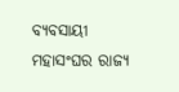ବ୍ୟବସାୟୀ ମହାସଂଘର ରାଜ୍ୟ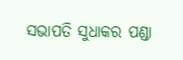ସଭାପତି ସୁଧାକର ପଣ୍ଡା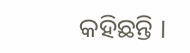କହିଛନ୍ତି ।